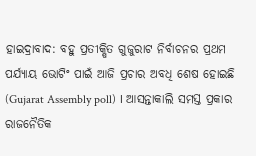ହାଇଦ୍ରାବାଦ: ବହୁ ପ୍ରତୀକ୍ଷିତ ଗୁଜୁରାଟ ନିର୍ବାଚନର ପ୍ରଥମ ପର୍ଯ୍ୟାୟ ଭୋଟିଂ ପାଇଁ ଆଜି ପ୍ରଚାର ଅବଧି ଶେଷ ହୋଇଛି (Gujarat Assembly poll) । ଆସନ୍ତାକାଲି ସମସ୍ତ ପ୍ରକାର ରାଜନୈତିକ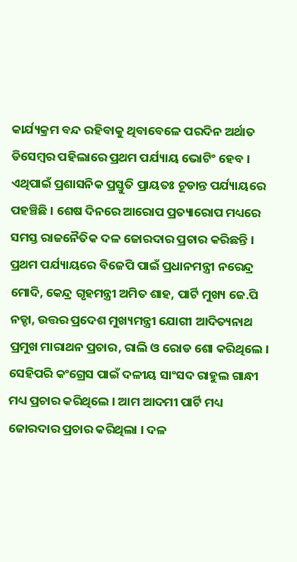କାର୍ଯ୍ୟକ୍ରମ ବନ୍ଦ ରହିବାକୁ ଥିବାବେଳେ ପରଦିନ ଅର୍ଥାତ ଡିସେମ୍ବର ପହିଲାରେ ପ୍ରଥମ ପର୍ଯ୍ୟାୟ ଭୋଟିଂ ହେବ । ଏଥିପାଇଁ ପ୍ରଶାସନିକ ପ୍ରସ୍ତୁତି ପ୍ରାୟତଃ ଚୂଡାନ୍ତ ପର୍ଯ୍ୟାୟରେ ପହଞ୍ଚିଛି । ଶେଷ ଦିନରେ ଆରୋପ ପ୍ରତ୍ୟାରୋପ ମଧ୍ୟରେ ସମସ୍ତ ରାଜନୈତିକ ଦଳ ଜୋରଦାର ପ୍ରଚାର କରିଛନ୍ତି ।
ପ୍ରଥମ ପର୍ଯ୍ୟାୟରେ ବିଜେପି ପାଇଁ ପ୍ରଧାନମନ୍ତ୍ରୀ ନରେନ୍ଦ୍ର ମୋଦି, କେନ୍ଦ୍ର ଗୃହମନ୍ତ୍ରୀ ଅମିତ ଶାହ, ପାର୍ଟି ମୁଖ୍ୟ ଜେ.ପି ନଡ୍ଡା, ଉତ୍ତର ପ୍ରଦେଶ ମୁଖ୍ୟମନ୍ତ୍ରୀ ଯୋଗୀ ଆଦିତ୍ୟନାଥ ପ୍ରମୁଖ ମାରାଥନ ପ୍ରଚାର, ରାଲି ଓ ରୋଡ ଶୋ କରିଥିଲେ । ସେହିପରି କଂଗ୍ରେସ ପାଇଁ ଦଳୀୟ ସାଂସଦ ରାହୁଲ ଗାନ୍ଧୀ ମଧ୍ୟ ପ୍ରଚାର କରିଥିଲେ । ଆମ ଆଦମୀ ପାର୍ଟି ମଧ୍ୟ ଜୋରଦାର ପ୍ରଚାର କରିଥିଲା । ଦଳ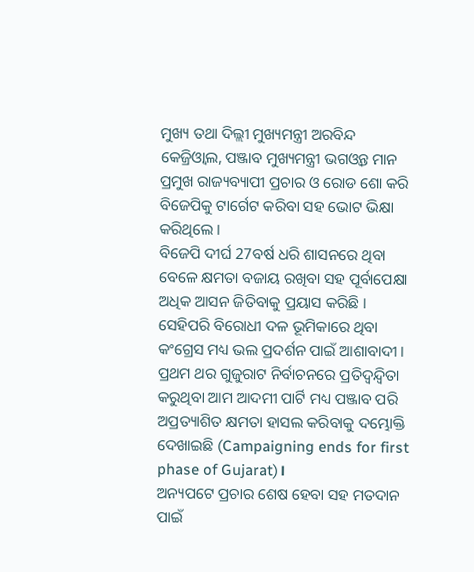ମୁଖ୍ୟ ତଥା ଦିଲ୍ଲୀ ମୁଖ୍ୟମନ୍ତ୍ରୀ ଅରବିନ୍ଦ କେଜ୍ରିଓ୍ବାଲ, ପଞ୍ଜାବ ମୁଖ୍ୟମନ୍ତ୍ରୀ ଭଗଓ୍ବନ୍ତ ମାନ ପ୍ରମୁଖ ରାଜ୍ୟବ୍ୟାପୀ ପ୍ରଚାର ଓ ରୋଡ ଶୋ କରି ବିଜେପିକୁ ଟାର୍ଗେଟ କରିବା ସହ ଭୋଟ ଭିକ୍ଷା କରିଥିଲେ ।
ବିଜେପି ଦୀର୍ଘ 27ବର୍ଷ ଧରି ଶାସନରେ ଥିବା ବେଳେ କ୍ଷମତା ବଜାୟ ରଖିବା ସହ ପୂର୍ବାପେକ୍ଷା ଅଧିକ ଆସନ ଜିତିବାକୁ ପ୍ରୟାସ କରିଛି । ସେହିପରି ବିରୋଧୀ ଦଳ ଭୂମିକାରେ ଥିବା କଂଗ୍ରେସ ମଧ୍ୟ ଭଲ ପ୍ରଦର୍ଶନ ପାଇଁ ଆଶାବାଦୀ । ପ୍ରଥମ ଥର ଗୁଜୁରାଟ ନିର୍ବାଚନରେ ପ୍ରତିଦ୍ବନ୍ଦ୍ବିତା କରୁଥିବା ଆମ ଆଦମୀ ପାର୍ଟି ମଧ୍ୟ ପଞ୍ଜାବ ପରି ଅପ୍ରତ୍ୟାଶିତ କ୍ଷମତା ହାସଲ କରିବାକୁ ଦମ୍ଭୋକ୍ତି ଦେଖାଇଛି (Campaigning ends for first phase of Gujarat)।
ଅନ୍ୟପଟେ ପ୍ରଚାର ଶେଷ ହେବା ସହ ମତଦାନ ପାଇଁ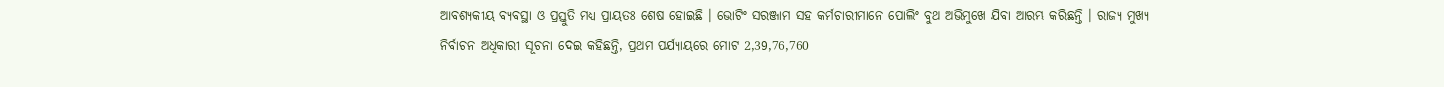ଆବଶ୍ୟକୀୟ ବ୍ୟବସ୍ଥା ଓ ପ୍ରସ୍ତୁତି ମଧ୍ୟ ପ୍ରାୟତଃ ଶେଷ ହୋଇଛି । ଭୋଟିଂ ସରଞ୍ଜାମ ସହ କର୍ମଚାରୀମାନେ ପୋଲିଂ ବୁଥ ଅଭିମୁଖେ ଯିବା ଆରମ୍ଭ କରିଛନ୍ତି । ରାଜ୍ୟ ମୁଖ୍ୟ ନିର୍ବାଚନ ଅଧିକାରୀ ସୂଚନା ଦେଇ କହିଛନ୍ତି, ପ୍ରଥମ ପର୍ଯ୍ୟାୟରେ ମୋଟ 2,39,76,760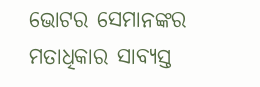ଭୋଟର ସେମାନଙ୍କର ମତାଧିକାର ସାବ୍ୟସ୍ତ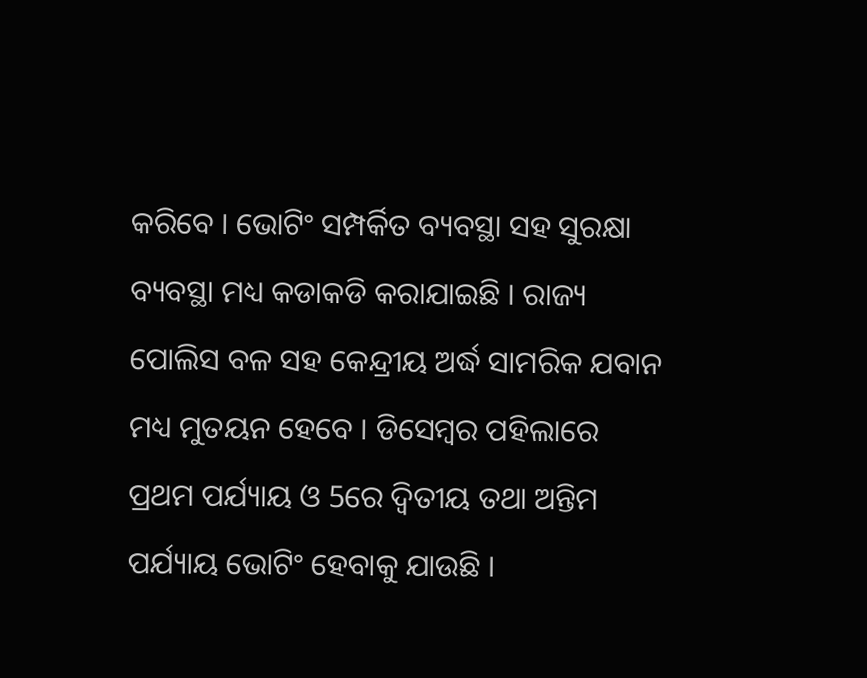କରିବେ । ଭୋଟିଂ ସମ୍ପର୍କିତ ବ୍ୟବସ୍ଥା ସହ ସୁରକ୍ଷା ବ୍ୟବସ୍ଥା ମଧ୍ୟ କଡାକଡି କରାଯାଇଛି । ରାଜ୍ୟ ପୋଲିସ ବଳ ସହ କେନ୍ଦ୍ରୀୟ ଅର୍ଦ୍ଧ ସାମରିକ ଯବାନ ମଧ୍ୟ ମୁତୟନ ହେବେ । ଡିସେମ୍ବର ପହିଲାରେ ପ୍ରଥମ ପର୍ଯ୍ୟାୟ ଓ 5ରେ ଦ୍ବିତୀୟ ତଥା ଅନ୍ତିମ ପର୍ଯ୍ୟାୟ ଭୋଟିଂ ହେବାକୁ ଯାଉଛି ।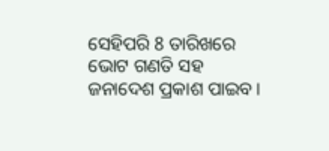ସେହିପରି 8 ତାରିଖରେ ଭୋଟ ଗଣତି ସହ ଜନାଦେଶ ପ୍ରକାଶ ପାଇବ ।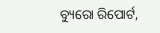ବ୍ୟୁରୋ ରିପୋର୍ଟ,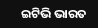ଇଟିଭି ଭାରତ